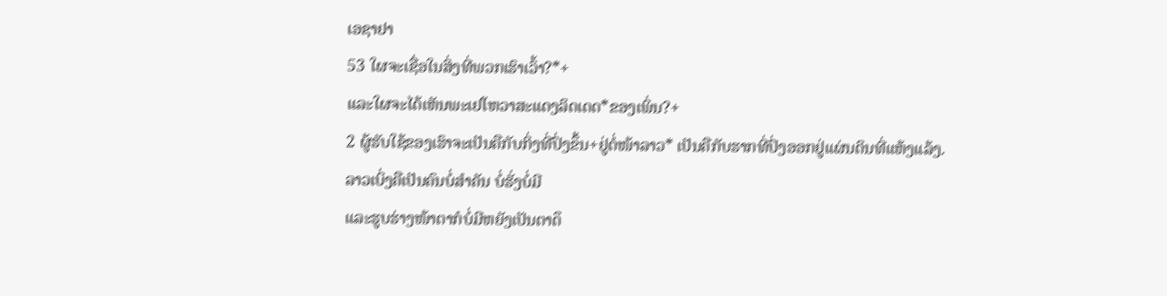ເອຊາຢາ
53 ໃຜຈະເຊື່ອໃນສິ່ງທີ່ພວກເຮົາເວົ້າ?*+
ແລະໃຜຈະໄດ້ເຫັນພະເຢໂຫວາສະແດງລິດເດດ*ຂອງເພິ່ນ?+
2 ຜູ້ຮັບໃຊ້ຂອງເຮົາຈະເປັນຄືກັບກິ່ງທີ່ປົ່ງຂຶ້ນ+ຢູ່ຕໍ່ໜ້າລາວ* ເປັນຄືກັບຮາກທີ່ປົ່ງອອກຢູ່ແຜ່ນດິນທີ່ແຫ້ງແລ້ງ.
ລາວເບິ່ງຄືເປັນຄົນບໍ່ສຳຄັນ ບໍ່ຮັ່ງບໍ່ມີ
ແລະຮູບຮ່າງໜ້າຕາກໍບໍ່ມີຫຍັງເປັນຕາດຶ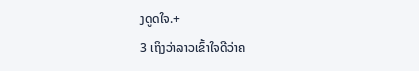ງດູດໃຈ.+
3 ເຖິງວ່າລາວເຂົ້າໃຈດີວ່າຄ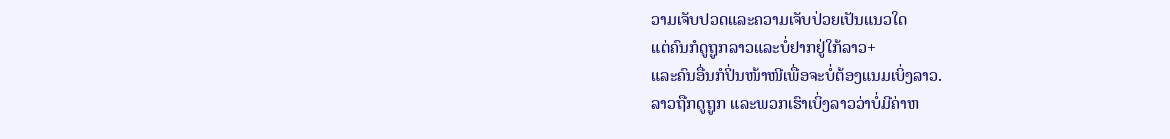ວາມເຈັບປວດແລະຄວາມເຈັບປ່ວຍເປັນແນວໃດ
ແຕ່ຄົນກໍດູຖູກລາວແລະບໍ່ຢາກຢູ່ໃກ້ລາວ+
ແລະຄົນອື່ນກໍປິ່ນໜ້າໜີເພື່ອຈະບໍ່ຕ້ອງແນມເບິ່ງລາວ.
ລາວຖືກດູຖູກ ແລະພວກເຮົາເບິ່ງລາວວ່າບໍ່ມີຄ່າຫ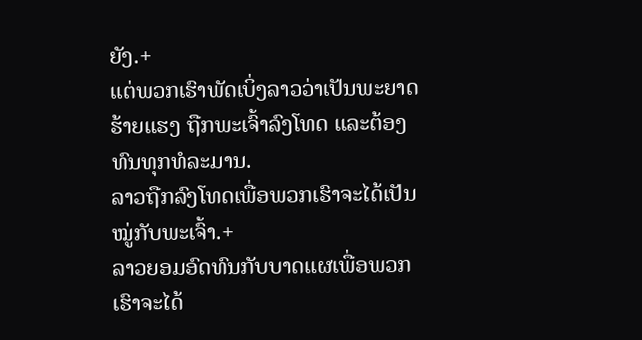ຍັງ.+
ແຕ່ພວກເຮົາພັດເບິ່ງລາວວ່າເປັນພະຍາດຮ້າຍແຮງ ຖືກພະເຈົ້າລົງໂທດ ແລະຕ້ອງທົນທຸກທໍລະມານ.
ລາວຖືກລົງໂທດເພື່ອພວກເຮົາຈະໄດ້ເປັນໝູ່ກັບພະເຈົ້າ.+
ລາວຍອມອົດທົນກັບບາດແຜເພື່ອພວກເຮົາຈະໄດ້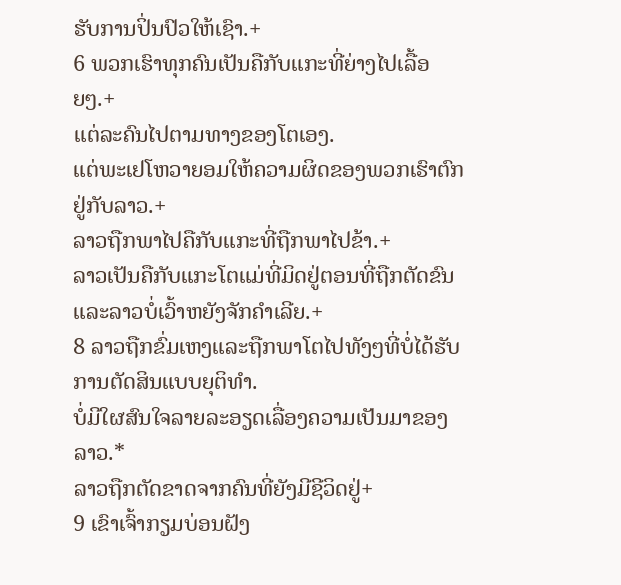ຮັບການປິ່ນປົວໃຫ້ເຊົາ.+
6 ພວກເຮົາທຸກຄົນເປັນຄືກັບແກະທີ່ຍ່າງໄປເລື້ອຍໆ.+
ແຕ່ລະຄົນໄປຕາມທາງຂອງໂຕເອງ.
ແຕ່ພະເຢໂຫວາຍອມໃຫ້ຄວາມຜິດຂອງພວກເຮົາຕົກຢູ່ກັບລາວ.+
ລາວຖືກພາໄປຄືກັບແກະທີ່ຖືກພາໄປຂ້າ.+
ລາວເປັນຄືກັບແກະໂຕແມ່ທີ່ມິດຢູ່ຕອນທີ່ຖືກຕັດຂົນ
ແລະລາວບໍ່ເວົ້າຫຍັງຈັກຄຳເລີຍ.+
8 ລາວຖືກຂົ່ມເຫງແລະຖືກພາໂຕໄປທັງໆທີ່ບໍ່ໄດ້ຮັບການຕັດສິນແບບຍຸຕິທຳ.
ບໍ່ມີໃຜສົນໃຈລາຍລະອຽດເລື່ອງຄວາມເປັນມາຂອງລາວ.*
ລາວຖືກຕັດຂາດຈາກຄົນທີ່ຍັງມີຊີວິດຢູ່+
9 ເຂົາເຈົ້າກຽມບ່ອນຝັງ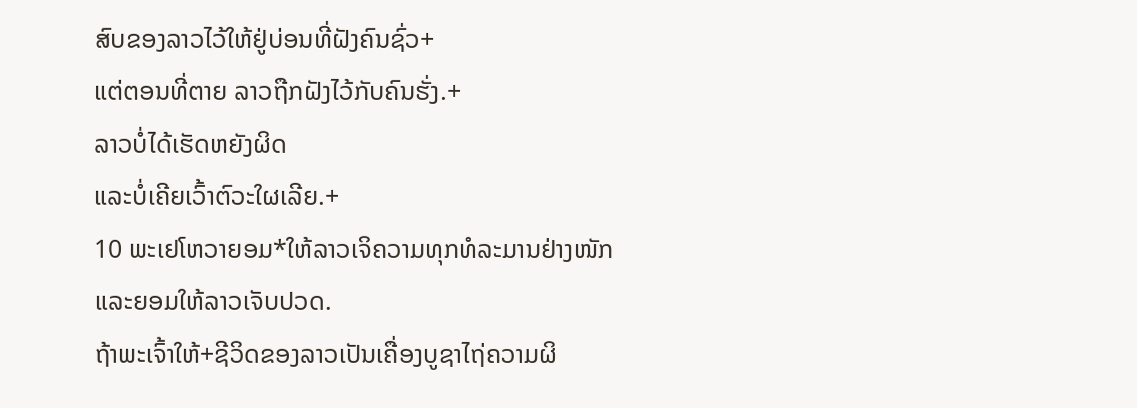ສົບຂອງລາວໄວ້ໃຫ້ຢູ່ບ່ອນທີ່ຝັງຄົນຊົ່ວ+
ແຕ່ຕອນທີ່ຕາຍ ລາວຖືກຝັງໄວ້ກັບຄົນຮັ່ງ.+
ລາວບໍ່ໄດ້ເຮັດຫຍັງຜິດ
ແລະບໍ່ເຄີຍເວົ້າຕົວະໃຜເລີຍ.+
10 ພະເຢໂຫວາຍອມ*ໃຫ້ລາວເຈິຄວາມທຸກທໍລະມານຢ່າງໜັກແລະຍອມໃຫ້ລາວເຈັບປວດ.
ຖ້າພະເຈົ້າໃຫ້+ຊີວິດຂອງລາວເປັນເຄື່ອງບູຊາໄຖ່ຄວາມຜິ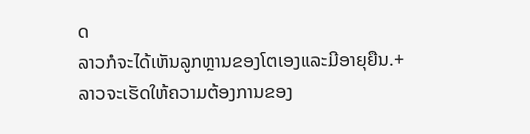ດ
ລາວກໍຈະໄດ້ເຫັນລູກຫຼານຂອງໂຕເອງແລະມີອາຍຸຍືນ.+
ລາວຈະເຮັດໃຫ້ຄວາມຕ້ອງການຂອງ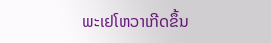ພະເຢໂຫວາເກີດຂຶ້ນ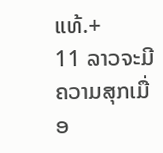ແທ້.+
11 ລາວຈະມີຄວາມສຸກເມື່ອ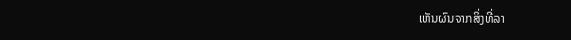ເຫັນຜົນຈາກສິ່ງທີ່ລາ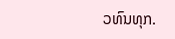ວທົນທຸກ.